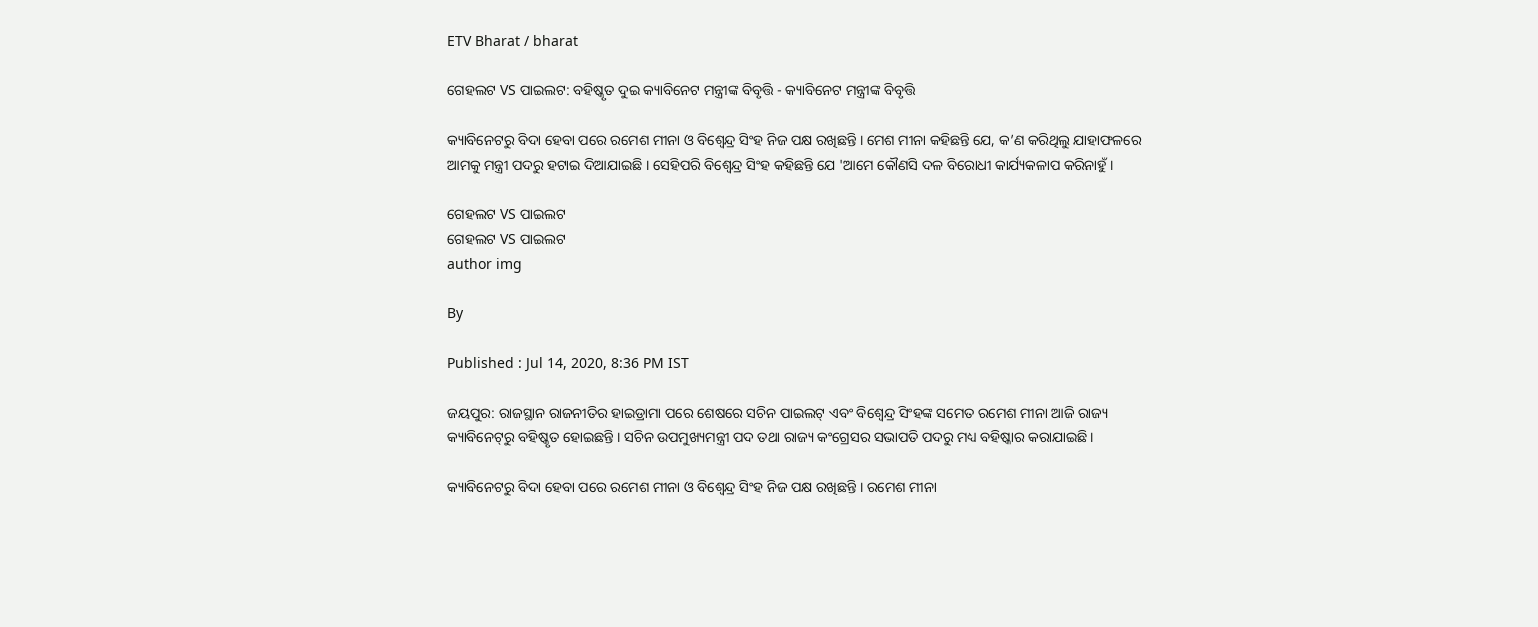ETV Bharat / bharat

ଗେହଲଟ VS ପାଇଲଟ: ବହିଷ୍କୃତ ଦୁଇ କ୍ୟାବିନେଟ ମନ୍ତ୍ରୀଙ୍କ ବିବୃତ୍ତି - କ୍ୟାବିନେଟ ମନ୍ତ୍ରୀଙ୍କ ବିବୃତ୍ତି

କ୍ୟାବିନେଟରୁ ବିଦା ହେବା ପରେ ରମେଶ ମୀନା ଓ ବିଶ୍ବେନ୍ଦ୍ର ସିଂହ ନିଜ ପକ୍ଷ ରଖିଛନ୍ତି । ମେଶ ମୀନା କହିଛନ୍ତି ଯେ, କ’ଣ କରିଥିଲୁ ଯାହାଫଳରେ ଆମକୁ ମନ୍ତ୍ରୀ ପଦରୁ ହଟାଇ ଦିଆଯାଇଛି । ସେହିପରି ବିଶ୍ବେନ୍ଦ୍ର ସିଂହ କହିଛନ୍ତି ଯେ 'ଆମେ କୌଣସି ଦଳ ବିରୋଧୀ କାର୍ଯ୍ୟକଳାପ କରିନାହୁଁ ।

ଗେହଲଟ VS ପାଇଲଟ
ଗେହଲଟ VS ପାଇଲଟ
author img

By

Published : Jul 14, 2020, 8:36 PM IST

ଜୟପୁର: ରାଜସ୍ଥାନ ରାଜନୀତିର ହାଇଡ୍ରାମା ପରେ ଶେଷରେ ସଚିନ ପାଇଲଟ୍ ଏବଂ ବିଶ୍ବେନ୍ଦ୍ର ସିଂହଙ୍କ ସମେତ ରମେଶ ମୀନା ଆଜି ରାଜ୍ୟ କ୍ୟାବିନେଟ୍‌ରୁ ବହିଷ୍କୃତ ହୋଇଛନ୍ତି । ସଚିନ ଉପମୁଖ୍ୟମନ୍ତ୍ରୀ ପଦ ତଥା ରାଜ୍ୟ କଂଗ୍ରେସର ସଭାପତି ପଦରୁ ମଧ୍ୟ ବହିଷ୍କାର କରାଯାଇଛି।

କ୍ୟାବିନେଟରୁ ବିଦା ହେବା ପରେ ରମେଶ ମୀନା ଓ ବିଶ୍ବେନ୍ଦ୍ର ସିଂହ ନିଜ ପକ୍ଷ ରଖିଛନ୍ତି । ରମେଶ ମୀନା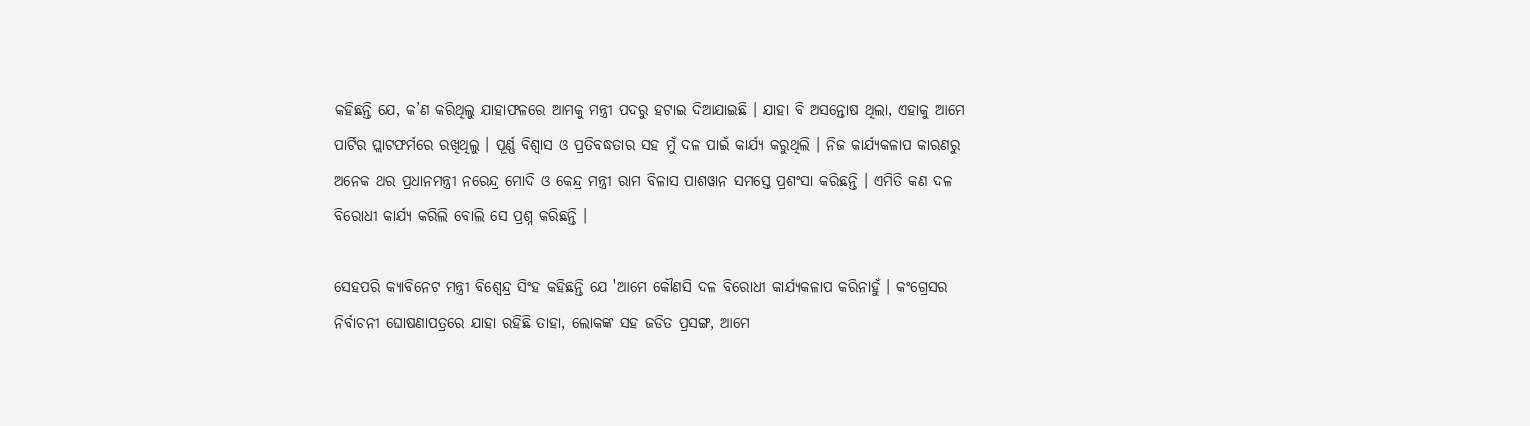କହିଛନ୍ତି ଯେ, କ’ଣ କରିଥିଲୁ ଯାହାଫଳରେ ଆମକୁ ମନ୍ତ୍ରୀ ପଦରୁ ହଟାଇ ଦିଆଯାଇଛି । ଯାହା ବି ଅସନ୍ତୋଷ ଥିଲା, ଏହାକୁ ଆମେ ପାର୍ଟିର ପ୍ଲାଟଫର୍ମରେ ରଖିଥିଲୁ । ପୂର୍ଣ୍ଣ ବିଶ୍ବାସ ଓ ପ୍ରତିବଦ୍ଧତାର ସହ ମୁଁ ଦଳ ପାଇଁ କାର୍ଯ୍ୟ କରୁଥିଲି । ନିଜ କାର୍ଯ୍ୟକଳାପ କାରଣରୁ ଅନେକ ଥର ପ୍ରଧାନମନ୍ତ୍ରୀ ନରେନ୍ଦ୍ର ମୋଦି ଓ କେନ୍ଦ୍ର ମନ୍ତ୍ରୀ ରାମ ବିଳାସ ପାଶୱାନ ସମସ୍ତେ ପ୍ରଶଂସା କରିଛନ୍ତି । ଏମିତି କଣ ଦଳ ବିରୋଧୀ କାର୍ଯ୍ୟ କରିଲି ବୋଲି ସେ ପ୍ରଶ୍ନ କରିଛନ୍ତି ।

ସେହପରି କ୍ୟାବିନେଟ ମନ୍ତ୍ରୀ ବିଶ୍ବେନ୍ଦ୍ର ସିଂହ କହିଛନ୍ତି ଯେ 'ଆମେ କୌଣସି ଦଳ ବିରୋଧୀ କାର୍ଯ୍ୟକଳାପ କରିନାହୁଁ । କଂଗ୍ରେସର ନିର୍ବାଚନୀ ଘୋଷଣାପତ୍ରରେ ଯାହା ରହିଛି ତାହା, ଲୋକଙ୍କ ସହ ଜଡିତ ପ୍ରସଙ୍ଗ, ଆମେ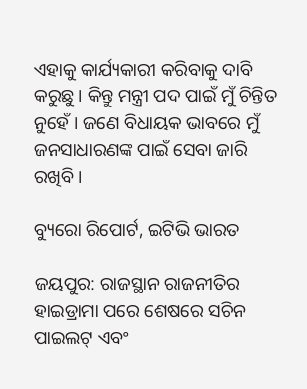ଏହାକୁ କାର୍ଯ୍ୟକାରୀ କରିବାକୁ ଦାବି କରୁଛୁ । କିନ୍ତୁ ମନ୍ତ୍ରୀ ପଦ ପାଇଁ ମୁଁ ଚିନ୍ତିତ ନୁହେଁ । ଜଣେ ବିଧାୟକ ଭାବରେ ମୁଁ ଜନସାଧାରଣଙ୍କ ପାଇଁ ସେବା ଜାରି ରଖିବି ।

ବ୍ୟୁରୋ ରିପୋର୍ଟ, ଇଟିଭି ଭାରତ

ଜୟପୁର: ରାଜସ୍ଥାନ ରାଜନୀତିର ହାଇଡ୍ରାମା ପରେ ଶେଷରେ ସଚିନ ପାଇଲଟ୍ ଏବଂ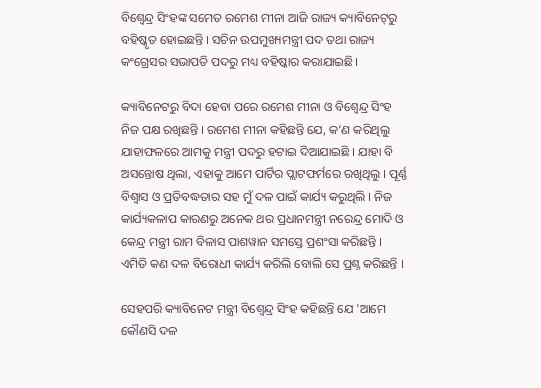ବିଶ୍ବେନ୍ଦ୍ର ସିଂହଙ୍କ ସମେତ ରମେଶ ମୀନା ଆଜି ରାଜ୍ୟ କ୍ୟାବିନେଟ୍‌ରୁ ବହିଷ୍କୃତ ହୋଇଛନ୍ତି । ସଚିନ ଉପମୁଖ୍ୟମନ୍ତ୍ରୀ ପଦ ତଥା ରାଜ୍ୟ କଂଗ୍ରେସର ସଭାପତି ପଦରୁ ମଧ୍ୟ ବହିଷ୍କାର କରାଯାଇଛି।

କ୍ୟାବିନେଟରୁ ବିଦା ହେବା ପରେ ରମେଶ ମୀନା ଓ ବିଶ୍ବେନ୍ଦ୍ର ସିଂହ ନିଜ ପକ୍ଷ ରଖିଛନ୍ତି । ରମେଶ ମୀନା କହିଛନ୍ତି ଯେ, କ’ଣ କରିଥିଲୁ ଯାହାଫଳରେ ଆମକୁ ମନ୍ତ୍ରୀ ପଦରୁ ହଟାଇ ଦିଆଯାଇଛି । ଯାହା ବି ଅସନ୍ତୋଷ ଥିଲା, ଏହାକୁ ଆମେ ପାର୍ଟିର ପ୍ଲାଟଫର୍ମରେ ରଖିଥିଲୁ । ପୂର୍ଣ୍ଣ ବିଶ୍ବାସ ଓ ପ୍ରତିବଦ୍ଧତାର ସହ ମୁଁ ଦଳ ପାଇଁ କାର୍ଯ୍ୟ କରୁଥିଲି । ନିଜ କାର୍ଯ୍ୟକଳାପ କାରଣରୁ ଅନେକ ଥର ପ୍ରଧାନମନ୍ତ୍ରୀ ନରେନ୍ଦ୍ର ମୋଦି ଓ କେନ୍ଦ୍ର ମନ୍ତ୍ରୀ ରାମ ବିଳାସ ପାଶୱାନ ସମସ୍ତେ ପ୍ରଶଂସା କରିଛନ୍ତି । ଏମିତି କଣ ଦଳ ବିରୋଧୀ କାର୍ଯ୍ୟ କରିଲି ବୋଲି ସେ ପ୍ରଶ୍ନ କରିଛନ୍ତି ।

ସେହପରି କ୍ୟାବିନେଟ ମନ୍ତ୍ରୀ ବିଶ୍ବେନ୍ଦ୍ର ସିଂହ କହିଛନ୍ତି ଯେ 'ଆମେ କୌଣସି ଦଳ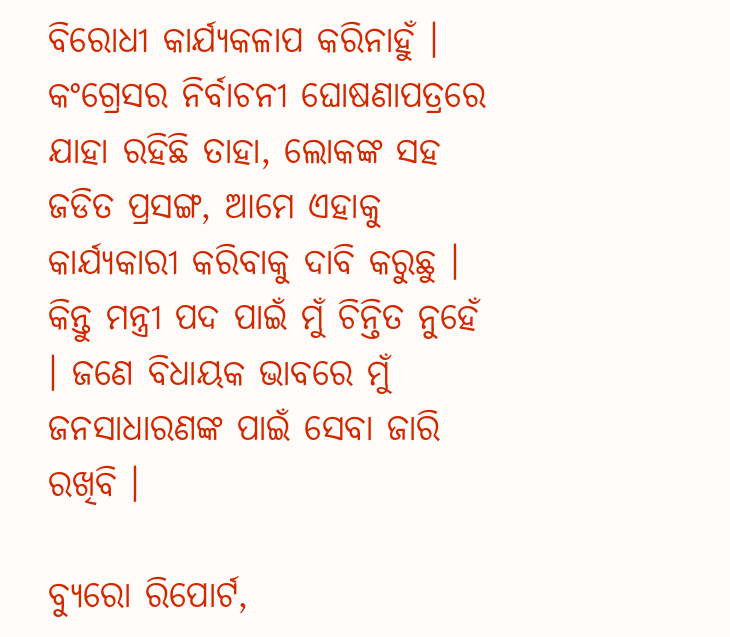ବିରୋଧୀ କାର୍ଯ୍ୟକଳାପ କରିନାହୁଁ । କଂଗ୍ରେସର ନିର୍ବାଚନୀ ଘୋଷଣାପତ୍ରରେ ଯାହା ରହିଛି ତାହା, ଲୋକଙ୍କ ସହ ଜଡିତ ପ୍ରସଙ୍ଗ, ଆମେ ଏହାକୁ କାର୍ଯ୍ୟକାରୀ କରିବାକୁ ଦାବି କରୁଛୁ । କିନ୍ତୁ ମନ୍ତ୍ରୀ ପଦ ପାଇଁ ମୁଁ ଚିନ୍ତିତ ନୁହେଁ । ଜଣେ ବିଧାୟକ ଭାବରେ ମୁଁ ଜନସାଧାରଣଙ୍କ ପାଇଁ ସେବା ଜାରି ରଖିବି ।

ବ୍ୟୁରୋ ରିପୋର୍ଟ,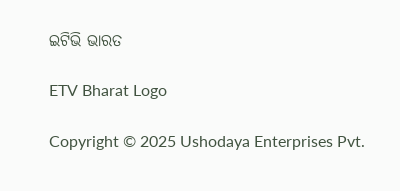ଇଟିଭି ଭାରତ

ETV Bharat Logo

Copyright © 2025 Ushodaya Enterprises Pvt.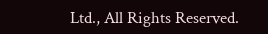Ltd., All Rights Reserved.